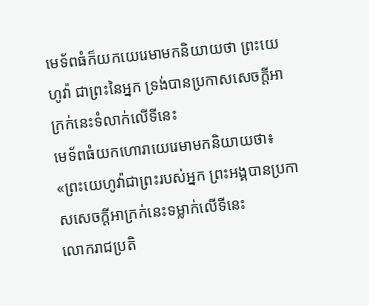មេទ័ពធំក៏យកយេរេមាមកនិយាយថា ព្រះយេហូវ៉ា ជាព្រះនៃអ្នក ទ្រង់បានប្រកាសសេចក្ដីអាក្រក់នេះទំលាក់លើទីនេះ
មេទ័ពធំយកហោរាយេរេមាមកនិយាយថា៖ «ព្រះយេហូវ៉ាជាព្រះរបស់អ្នក ព្រះអង្គបានប្រកាសសេចក្ដីអាក្រក់នេះទម្លាក់លើទីនេះ
លោករាជប្រតិ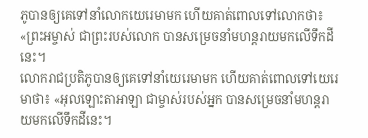ភូបានឲ្យគេទៅនាំលោកយេរេមាមក ហើយគាត់ពោលទៅលោកថា៖ «ព្រះអម្ចាស់ ជាព្រះរបស់លោក បានសម្រេចនាំមហន្តរាយមកលើទឹកដីនេះ។
លោករាជប្រតិភូបានឲ្យគេទៅនាំយេរេមាមក ហើយគាត់ពោលទៅយេរេមាថា៖ «អុលឡោះតាអាឡា ជាម្ចាស់របស់អ្នក បានសម្រេចនាំមហន្តរាយមកលើទឹកដីនេះ។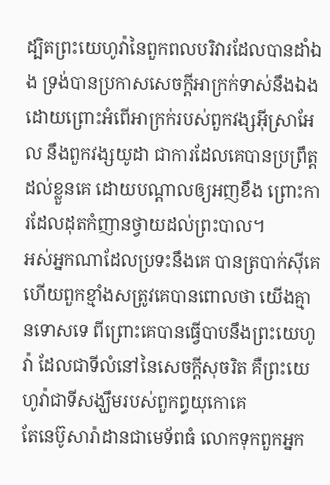ដ្បិតព្រះយេហូវ៉ានៃពួកពលបរិវារដែលបានដាំឯង ទ្រង់បានប្រកាសសេចក្ដីអាក្រក់ទាស់នឹងឯង ដោយព្រោះអំពើអាក្រក់របស់ពួកវង្សអ៊ីស្រាអែល នឹងពួកវង្សយូដា ជាការដែលគេបានប្រព្រឹត្តដល់ខ្លួនគេ ដោយបណ្តាលឲ្យអញខឹង ព្រោះការដែលដុតកំញានថ្វាយដល់ព្រះបាល។
អស់អ្នកណាដែលប្រទះនឹងគេ បានត្របាក់ស៊ីគេ ហើយពួកខ្មាំងសត្រូវគេបានពោលថា យើងគ្មានទោសទេ ពីព្រោះគេបានធ្វើបាបនឹងព្រះយេហូវ៉ា ដែលជាទីលំនៅនៃសេចក្ដីសុចរិត គឺព្រះយេហូវ៉ាជាទីសង្ឃឹមរបស់ពួកព្ធយុកោគេ
តែនេប៊ូសារ៉ាដានជាមេទ័ពធំ លោកទុកពួកអ្នក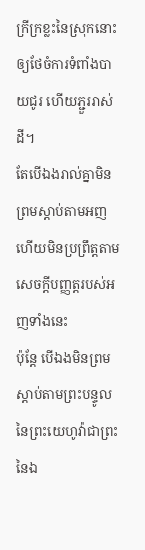ក្រីក្រខ្លះនៃស្រុកនោះ ឲ្យថែចំការទំពាំងបាយជូរ ហើយភ្ជួររាស់ដី។
តែបើឯងរាល់គ្នាមិនព្រមស្តាប់តាមអញ ហើយមិនប្រព្រឹត្តតាមសេចក្ដីបញ្ញត្តរបស់អញទាំងនេះ
ប៉ុន្តែ បើឯងមិនព្រមស្តាប់តាមព្រះបន្ទូលនៃព្រះយេហូវ៉ាជាព្រះនៃឯ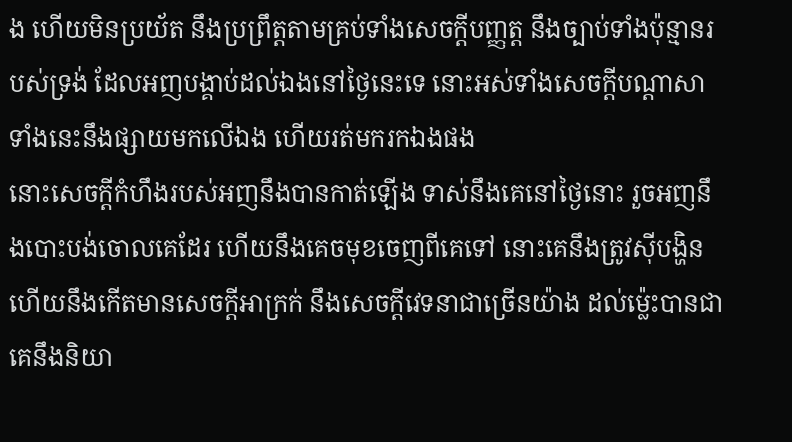ង ហើយមិនប្រយ័ត នឹងប្រព្រឹត្តតាមគ្រប់ទាំងសេចក្ដីបញ្ញត្ត នឹងច្បាប់ទាំងប៉ុន្មានរបស់ទ្រង់ ដែលអញបង្គាប់ដល់ឯងនៅថ្ងៃនេះទេ នោះអស់ទាំងសេចក្ដីបណ្តាសាទាំងនេះនឹងផ្សាយមកលើឯង ហើយរត់មករកឯងផង
នោះសេចក្ដីកំហឹងរបស់អញនឹងបានកាត់ឡើង ទាស់នឹងគេនៅថ្ងៃនោះ រួចអញនឹងបោះបង់ចោលគេដែរ ហើយនឹងគេចមុខចេញពីគេទៅ នោះគេនឹងត្រូវស៊ីបង្ហិន ហើយនឹងកើតមានសេចក្ដីអាក្រក់ នឹងសេចក្ដីវេទនាជាច្រើនយ៉ាង ដល់ម៉្លេះបានជាគេនឹងនិយា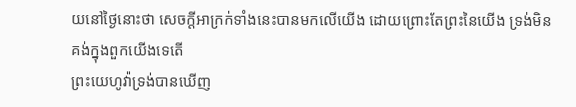យនៅថ្ងៃនោះថា សេចក្ដីអាក្រក់ទាំងនេះបានមកលើយើង ដោយព្រោះតែព្រះនៃយើង ទ្រង់មិនគង់ក្នុងពួកយើងទេតើ
ព្រះយេហូវ៉ាទ្រង់បានឃើញ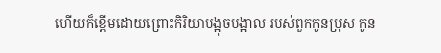ហើយក៏ខ្ពើមដោយព្រោះកិរិយាបង្អុចបង្អាល របស់ពួកកូនប្រុស កូន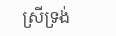ស្រីទ្រង់